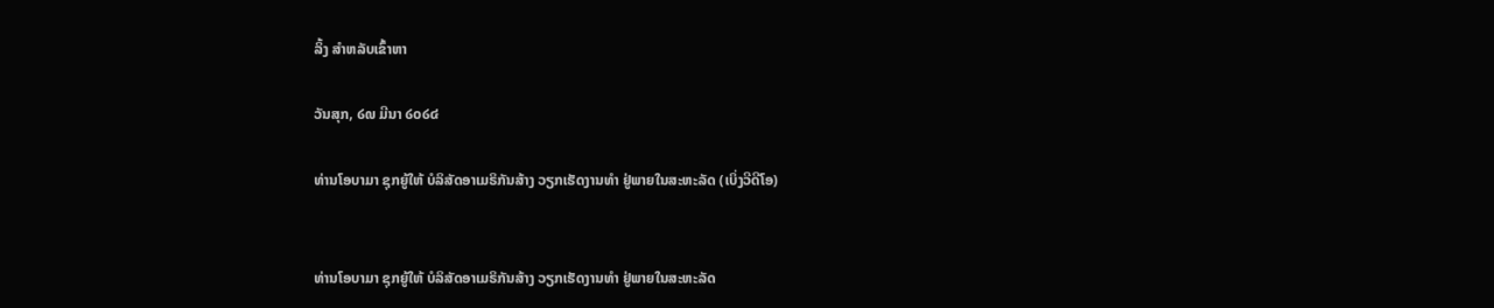ລິ້ງ ສຳຫລັບເຂົ້າຫາ

ວັນສຸກ, ໒໙ ມີນາ ໒໐໒໔

ທ່ານໂອບາມາ ຊຸກຍູ້ໃຫ້ ບໍລິສັດອາເມຣິກັນສ້າງ ວຽກເຮັດງານທໍາ ຢູ່ພາຍໃນສະຫະລັດ (ເບິ່ງວີດີໂອ)


ທ່ານໂອບາມາ ຊຸກຍູ້ໃຫ້ ບໍລິສັດອາເມຣິກັນສ້າງ ວຽກເຮັດງານທໍາ ຢູ່ພາຍໃນສະຫະລັດ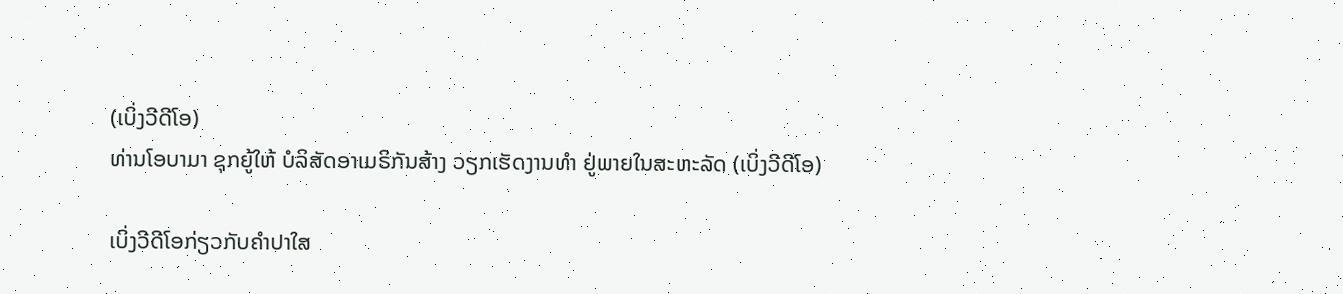(ເບິ່ງວີດີໂອ)
ທ່ານໂອບາມາ ຊຸກຍູ້ໃຫ້ ບໍລິສັດອາເມຣິກັນສ້າງ ວຽກເຮັດງານທໍາ ຢູ່ພາຍໃນສະຫະລັດ (ເບິ່ງວີດີໂອ)

ເບິ່ງວີດີໂອກ່ຽວກັບຄໍາປາໃສ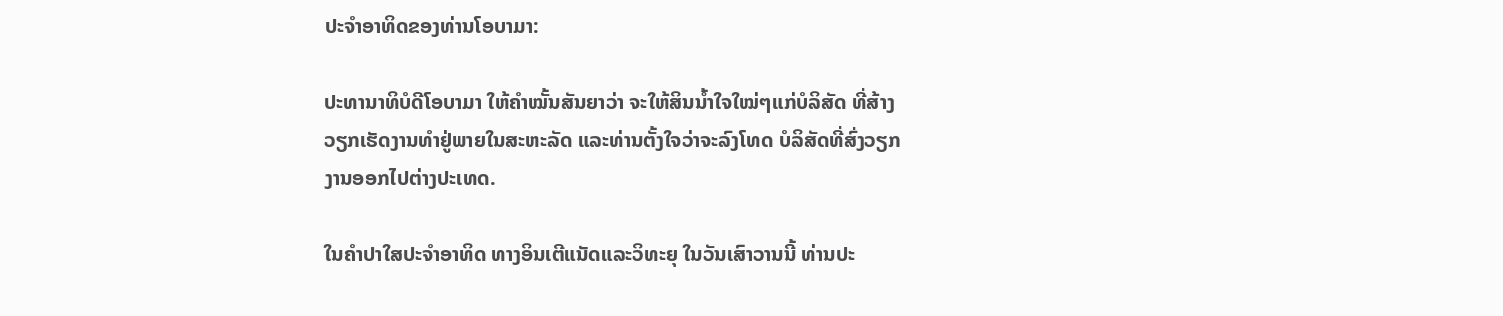ປະຈໍາອາທິດຂອງທ່ານໂອບາມາ:

ປະທານາທິບໍດີໂອບາມາ ໃຫ້ຄໍາໝັ້ນສັນຍາວ່າ ຈະໃຫ້ສິນນໍ້າໃຈໃໝ່ໆແກ່ບໍລິສັດ ທີ່ສ້າງ
ວຽກເຮັດງານທໍາຢູ່ພາຍໃນສະຫະລັດ ແລະທ່ານຕັ້ງໃຈວ່າຈະລົງໂທດ ບໍລິສັດທີ່ສົ່ງວຽກ
ງານອອກໄປຕ່າງປະເທດ.

ໃນຄໍາປາໃສປະຈໍາອາທິດ ທາງອິນເຕີແນັດແລະວິທະຍຸ ໃນວັນເສົາວານນີ້ ທ່ານປະ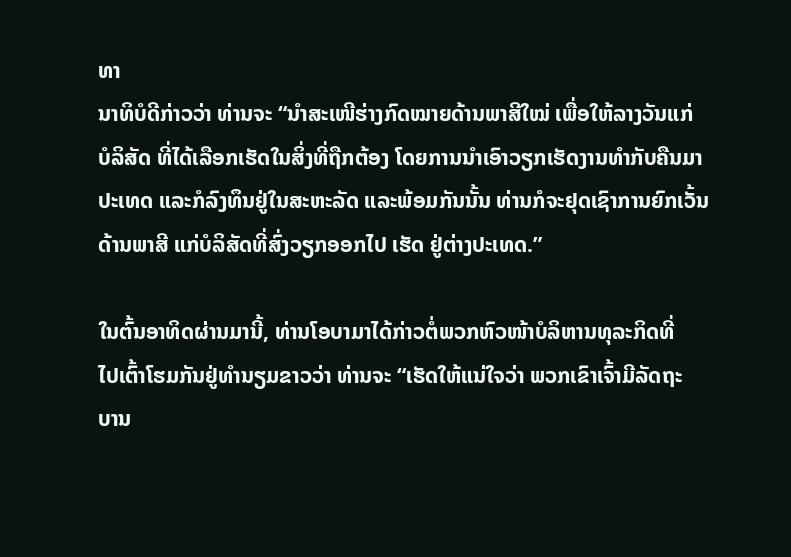ທາ
ນາທິບໍດີກ່າວວ່າ ທ່ານຈະ “ນໍາສະເໜີຮ່າງກົດໝາຍດ້ານພາສີໃໝ່ ເພື່ອໃຫ້ລາງວັນແກ່
ບໍລິສັດ ທີ່ໄດ້ເລືອກເຮັດໃນສິ່ງທີ່ຖືກຕ້ອງ ໂດຍການນໍາເອົາວຽກເຮັດງານທໍາກັບຄືນມາ
ປະເທດ ແລະກໍລົງທຶນຢູ່ໃນສະຫະລັດ ແລະພ້ອມກັນນັ້ນ ທ່ານກໍຈະຢຸດເຊົາການຍົກເວັ້ນ
ດ້ານພາສີ ແກ່ບໍລິສັດທີ່ສົ່ງວຽກອອກໄປ ເຮັດ ຢູ່ຕ່າງປະເທດ.”

ໃນຕົ້ນອາທິດຜ່ານມານີ້, ທ່ານໂອບາມາໄດ້ກ່າວຕໍ່ພວກຫົວໜ້າບໍລິຫານທຸລະກິດທີ່
ໄປເຕົ້າໂຮມກັນຢູ່ທໍານຽມຂາວວ່າ ທ່ານຈະ “ເຮັດໃຫ້ແນ່ໃຈວ່າ ພວກເຂົາເຈົ້າມີລັດຖະ
ບານ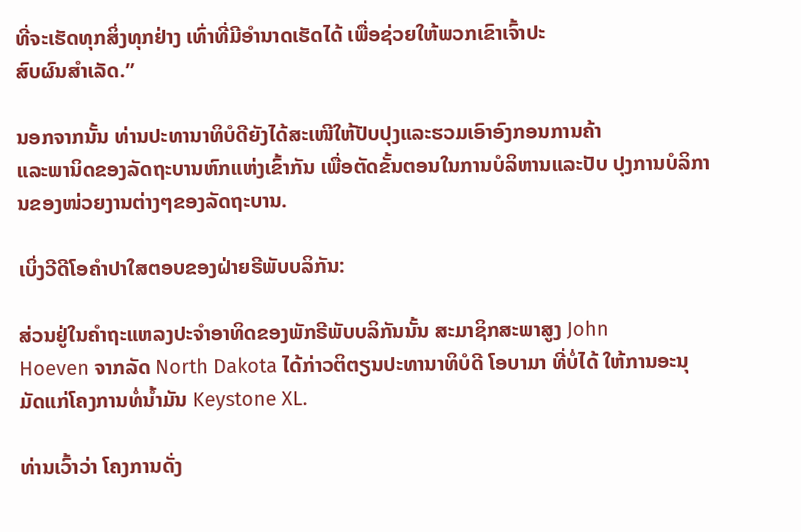ທີ່ຈະເຮັດທຸກສິ່ງທຸກຢ່າງ ເທົ່າທີ່ມີອໍານາດເຮັດໄດ້ ເພື່ອຊ່ວຍໃຫ້ພວກເຂົາເຈົ້າປະ
ສົບຜົນສໍາເລັດ.”

ນອກຈາກນັ້ນ ທ່ານປະທານາທິບໍດີຍັງໄດ້ສະເໜີໃຫ້ປັບປຸງແລະຮວມເອົາອົງກອນການຄ້າ
ແລະພານິດຂອງລັດຖະບານຫົກແຫ່ງເຂົ້າກັນ ເພື່ອຕັດຂັ້ນຕອນໃນການບໍລິຫານແລະປັບ ປຸງການບໍລິການຂອງໜ່ວຍງານຕ່າງໆຂອງລັດຖະບານ.

ເບິ່ງວີດີໂອຄໍາປາໃສຕອບຂອງຝ່າຍຣີພັບບລິກັນ:

ສ່ວນຢູ່ໃນຄໍາຖະແຫລງປະຈໍາອາທິດຂອງພັກຣີພັບບລິກັນນັ້ນ ສະມາຊິກສະພາສູງ John
Hoeven ຈາກລັດ North Dakota ໄດ້ກ່າວຕິຕຽນປະທານາທິບໍດີ ໂອບາມາ ທີ່ບໍ່ໄດ້ ໃຫ້ການອະນຸມັດແກ່ໂຄງການທໍ່ນໍ້າມັນ Keystone XL.

ທ່ານເວົ້າວ່າ ໂຄງການດັ່ງ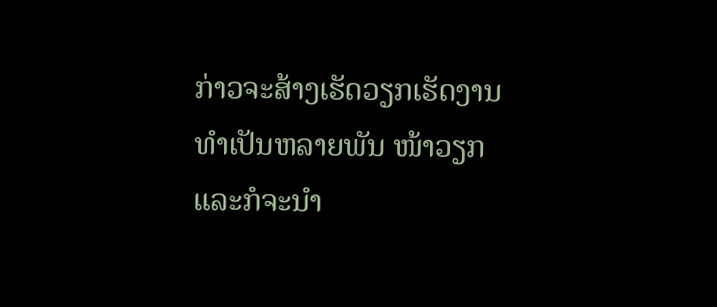ກ່າວຈະສ້າງເຮັດວຽກເຮັດງານທໍາເປັນຫລາຍພັນ ໜ້າວຽກ ແລະກໍຈະນໍາ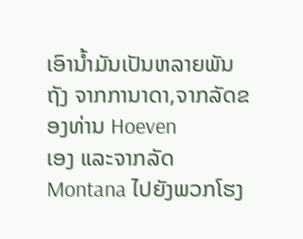ເອົານໍ້າມັນເປັນຫລາຍພັນຖັງ ຈາກການາດາ,ຈາກລັດຂອງທ່ານ Hoeven
ເອງ ແລະຈາກລັດ Montana ໄປຍັງພວກໂຮງ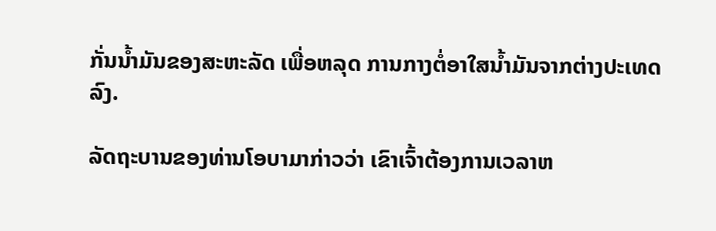ກັ່ນນໍ້າມັນຂອງສະຫະລັດ ເພື່ອຫລຸດ ການກາງຕໍ່ອາໃສນໍ້າມັນຈາກຕ່າງປະເທດລົງ.

ລັດຖະບານຂອງທ່ານໂອບາມາກ່າວວ່າ ເຂົາເຈົ້າຕ້ອງການເວລາຫ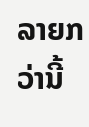ລາຍກວ່ານີ້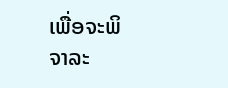ເພື່ອຈະພິ
ຈາລະ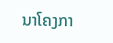ນາໂຄງກາ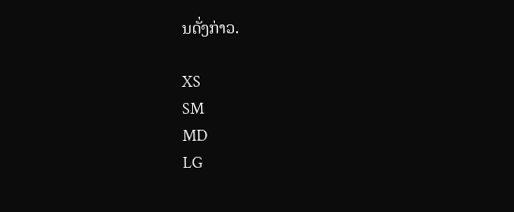ນດັ່ງກ່າວ.

XS
SM
MD
LG